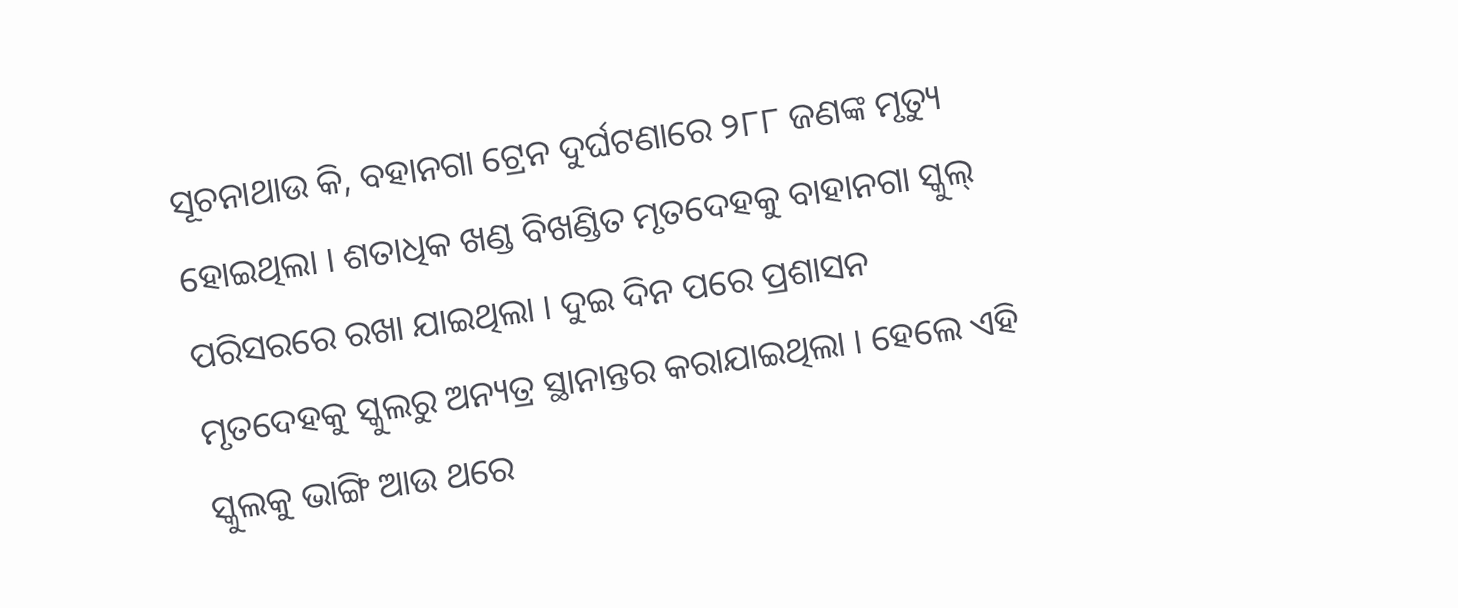ସୂଚନାଥାଉ କି, ବହାନଗା ଟ୍ରେନ ଦୁର୍ଘଟଣାରେ ୨୮୮ ଜଣଙ୍କ ମୃତ୍ୟୁ ହୋଇଥିଲା । ଶତାଧିକ ଖଣ୍ଡ ବିଖଣ୍ଡିତ ମୃତଦେହକୁ ବାହାନଗା ସ୍କୁଲ୍ ପରିସରରେ ରଖା ଯାଇଥିଲା । ଦୁଇ ଦିନ ପରେ ପ୍ରଶାସନ ମୃତଦେହକୁ ସ୍କୁଲରୁ ଅନ୍ୟତ୍ର ସ୍ଥାନାନ୍ତର କରାଯାଇଥିଲା । ହେଲେ ଏହି ସ୍କୁଲକୁ ଭାଙ୍ଗି ଆଉ ଥରେ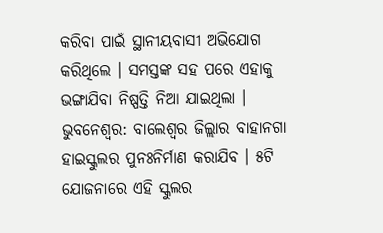କରିବା ପାଇଁ ସ୍ଥାନୀୟବାସୀ ଅଭିଯୋଗ କରିଥିଲେ । ସମସ୍ତଙ୍କ ସହ ପରେ ଏହାକୁ ଭଙ୍ଗାଯିବା ନିଷ୍ପତ୍ତି ନିଆ ଯାଇଥିଲା ।
ଭୁବନେଶ୍ୱର: ବାଲେଶ୍ବର ଜିଲ୍ଲାର ବାହାନଗା ହାଇସ୍କୁଲର ପୁନଃନିର୍ମାଣ କରାଯିବ । ୫ଟି ଯୋଜନାରେ ଏହି ସ୍କୁଲର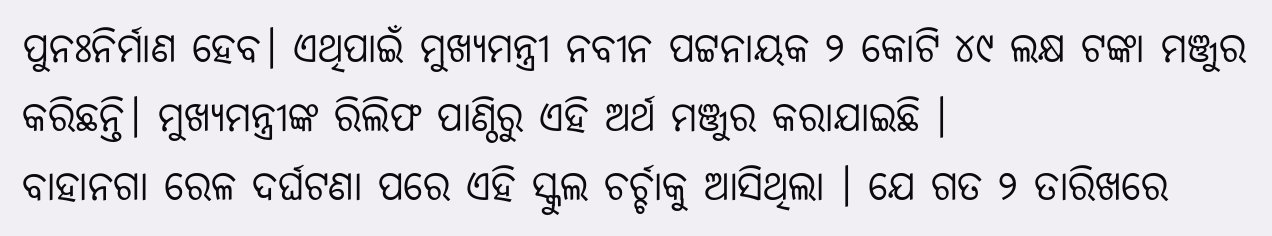ପୁନଃନିର୍ମାଣ ହେବ। ଏଥିପାଇଁ ମୁଖ୍ୟମନ୍ତ୍ରୀ ନବୀନ ପଟ୍ଟନାୟକ ୨ କୋଟି ୪୯ ଲକ୍ଷ ଟଙ୍କା ମଞ୍ଜୁର କରିଛନ୍ତି। ମୁଖ୍ୟମନ୍ତ୍ରୀଙ୍କ ରିଲିଫ ପାଣ୍ଠିରୁ ଏହି ଅର୍ଥ ମଞ୍ଜୁର କରାଯାଇଛି ।
ବାହାନଗା ରେଳ ଦର୍ଘଟଣା ପରେ ଏହି ସ୍କୁଲ ଚର୍ଚ୍ଚାକୁ ଆସିଥିଲା । ଯେ ଗତ ୨ ତାରିଖରେ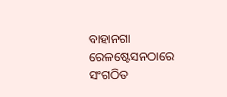ବାହାନଗା ରେଳଷ୍ଟେସନଠାରେ ସଂଗଠିତ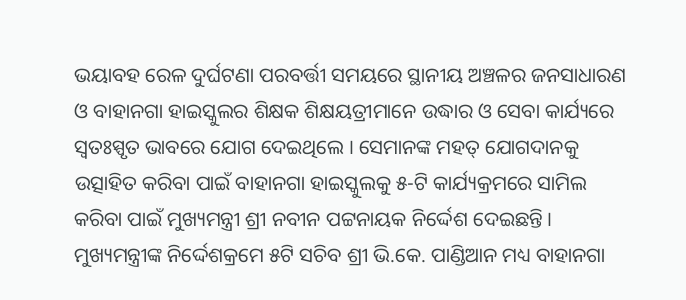ଭୟାବହ ରେଳ ଦୁର୍ଘଟଣା ପରବର୍ତ୍ତୀ ସମୟରେ ସ୍ଥାନୀୟ ଅଞ୍ଚଳର ଜନସାଧାରଣ ଓ ବାହାନଗା ହାଇସ୍କୁଲର ଶିକ୍ଷକ ଶିକ୍ଷୟତ୍ରୀମାନେ ଉଦ୍ଧାର ଓ ସେବା କାର୍ଯ୍ୟରେ ସ୍ବତଃସ୍ପୃତ ଭାବରେ ଯୋଗ ଦେଇଥିଲେ । ସେମାନଙ୍କ ମହତ୍ ଯୋଗଦାନକୁ ଉତ୍ସାହିତ କରିବା ପାଇଁ ବାହାନଗା ହାଇସ୍କୁଲକୁ ୫-ଟି କାର୍ଯ୍ୟକ୍ରମରେ ସାମିଲ କରିବା ପାଇଁ ମୁଖ୍ୟମନ୍ତ୍ରୀ ଶ୍ରୀ ନବୀନ ପଟ୍ଟନାୟକ ନିର୍ଦ୍ଦେଶ ଦେଇଛନ୍ତି ।
ମୁଖ୍ୟମନ୍ତ୍ରୀଙ୍କ ନିର୍ଦ୍ଦେଶକ୍ରମେ ୫ଟି ସଚିବ ଶ୍ରୀ ଭି.କେ. ପାଣ୍ଡିଆନ ମଧ୍ୟ ବାହାନଗା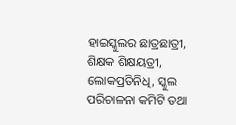ହାଇସ୍କୁଲର ଛାତ୍ରଛାତ୍ରୀ, ଶିକ୍ଷକ ଶିକ୍ଷୟତ୍ରୀ, ଲୋକପ୍ରତିନିଧି, ସ୍କୁଲ ପରିଚାଳନା କମିଟି ତଥା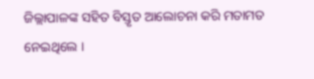ଜିଲ୍ଲାପାଳଙ୍କ ସହିତ ବିସ୍ତୃତ ଆଲୋଚନା କରି ମତାମତ ନେଇଥିଲେ ।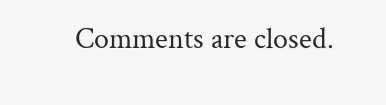Comments are closed.